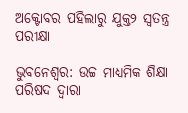ଅକ୍ଟୋବର ପହିଲାରୁ ଯୁକ୍ତ୨ ସ୍ବତନ୍ତ୍ର ପରୀକ୍ଷା

ଭୁବନେଶ୍ବର: ଉଚ୍ଚ ମାଧ୍ୟମିକ ଶିକ୍ଷା ପରିଷଦ ଦ୍ବାରା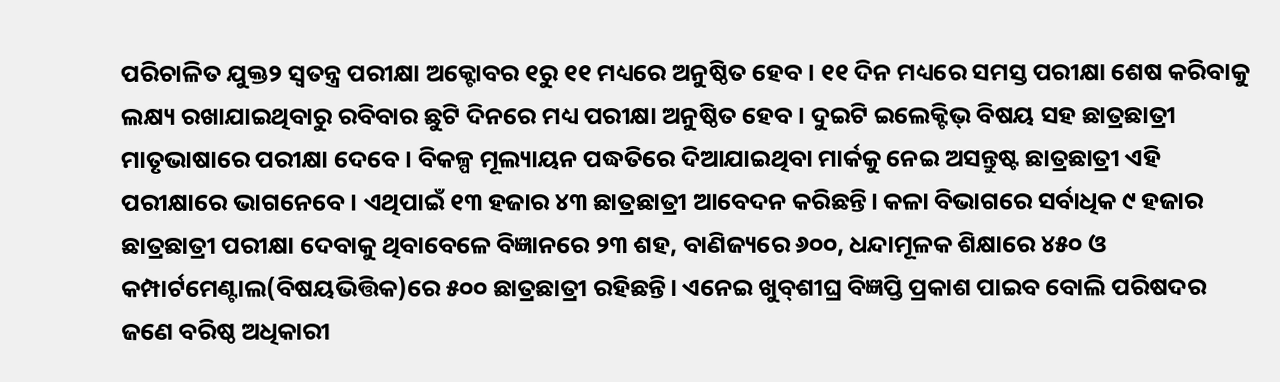ପରିଚାଳିତ ଯୁକ୍ତ୨ ସ୍ବତନ୍ତ୍ର ପରୀକ୍ଷା ଅକ୍ଟୋବର ୧ରୁ ୧୧ ମଧ୍ୟରେ ଅନୁଷ୍ଠିତ ହେବ। ୧୧ ଦିନ ମଧ୍ୟରେ ସମସ୍ତ ପରୀକ୍ଷା ଶେଷ କରିବାକୁ ଲକ୍ଷ୍ୟ ରଖାଯାଇଥିବାରୁ ରବିବାର ଛୁଟି ଦିନରେ ମଧ୍ୟ ପରୀକ୍ଷା ଅନୁଷ୍ଠିତ ହେବ। ଦୁଇଟି ଇଲେକ୍ଟିଭ୍‌ ବିଷୟ ସହ ଛାତ୍ରଛାତ୍ରୀ ମାତୃଭାଷାରେ ପରୀକ୍ଷା ଦେବେ। ବିକଳ୍ପ ମୂଲ୍ୟାୟନ ପଦ୍ଧତିରେ ଦିଆଯାଇଥିବା ମାର୍କକୁ ନେଇ ଅସନ୍ତୁଷ୍ଟ ଛାତ୍ରଛାତ୍ରୀ ଏହି ପରୀକ୍ଷାରେ ଭାଗ‌ନେବେ। ଏଥିପାଇଁ ୧୩ ହଜାର ୪୩ ଛାତ୍ରଛାତ୍ରୀ ଆବେଦନ କରିଛନ୍ତି। କଳା ବିଭାଗରେ ସର୍ବାଧିକ ୯ ହଜାର ଛାତ୍ରଛାତ୍ରୀ ପରୀକ୍ଷା ଦେବାକୁ ଥିବାବେଳେ ବିଜ୍ଞାନରେ ୨୩ ଶହ, ବାଣିଜ୍ୟରେ ୬୦୦, ଧନ୍ଦାମୂଳକ ଶିକ୍ଷାରେ ୪୫୦ ଓ କମ୍ପାର୍ଟମେଣ୍ଟାଲ(ବିଷୟଭିତ୍ତିକ)ରେ ୫୦୦ ଛାତ୍ରଛାତ୍ରୀ ରହିଛନ୍ତି। ଏନେଇ ଖୁବ୍‌ଶୀଘ୍ର ବିଜ୍ଞପ୍ତି ପ୍ରକାଶ ପାଇବ ବୋଲି ପରିଷଦର ଜଣେ ବରିଷ୍ଠ ଅଧିକାରୀ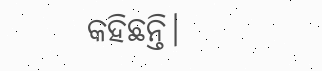କହିଛନ୍ତି।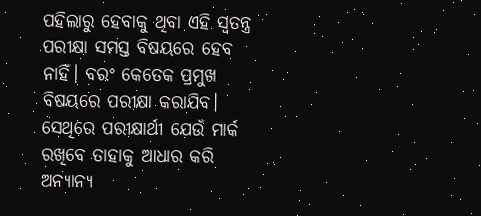ପହିଲାରୁ ହେବାକୁ ଥିବା ଏହି ସ୍ବତନ୍ତ୍ର ପରୀକ୍ଷା ସମସ୍ତ ବିଷୟରେ ହେବ ନାହିଁ। ବରଂ କେତେକ ପ୍ରମୁଖ ବିଷୟରେ ପରୀକ୍ଷା କରାଯିବ। ସେଥିରେ ପରୀକ୍ଷାର୍ଥୀ ଯେଉଁ ମାର୍କ ରଖିବେ ତାହାକୁ ଆଧାର କରି ଅନ୍ୟାନ୍ୟ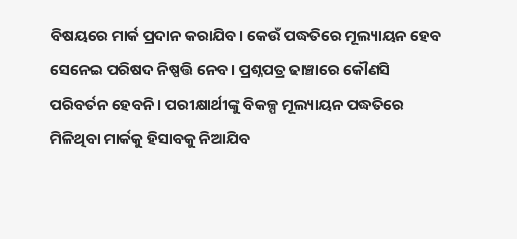ବିଷୟରେ ମାର୍କ ପ୍ରଦାନ କରାଯିବ। କେଉଁ ପଦ୍ଧତିରେ ମୂଲ୍ୟାୟନ ହେବ ସେନେଇ ପରିଷଦ ନିଷ୍ପତ୍ତି ନେବ। ପ୍ରଶ୍ନପତ୍ର ଢାଞ୍ଚାରେ କୌଣସି ପରିବର୍ତନ ହେବନି। ପରୀକ୍ଷାର୍ଥୀଙ୍କୁ ବିକଳ୍ପ ମୂଲ୍ୟାୟନ ପଦ୍ଧତିରେ ମିଳିଥିବା ମାର୍କକୁ ହିସାବକୁ ନିଆଯିବ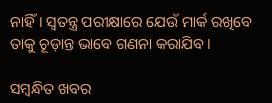ନାହିଁ। ସ୍ବତନ୍ତ୍ର ପରୀକ୍ଷାରେ ଯେଉଁ ମାର୍କ ରଖିବେ ତାକୁ ଚୂଡ଼ାନ୍ତ ଭାବେ ଗଣନା କରାଯିବ।

ସମ୍ବନ୍ଧିତ ଖବର